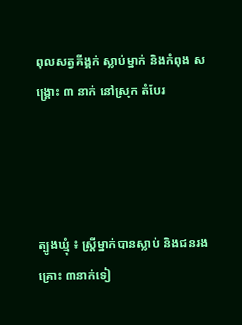ពុលសត្វគីង្គក់ ស្លាប់ម្នាក់ និងកំពុង សង្គ្រោះ ៣ នាក់ នៅស្រុក តំបែរ




ត្បូងឃ្មុំ ៖ ស្រ្តីម្នាក់បានស្លាប់ និងជនរងគ្រោះ ៣នាក់ទៀ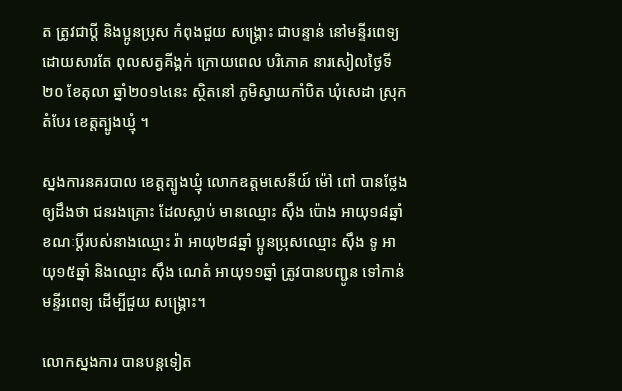ត ត្រូវជាប្តី និងប្អូនប្រុស កំពុងជួយ សង្គ្រោះ ជាបន្ទាន់ នៅមន្ទីរពេទ្យ ដោយសារតែ ពុលសត្វគីង្គក់ ក្រោយពេល បរិភោគ នារសៀលថ្ងៃទី២០ ខែតុលា ឆ្នាំ២០១៤នេះ ស្ថិតនៅ ភូមិស្វាយកាំបិត ឃុំសេដា ស្រុកតំបែរ ខេត្តត្បូងឃ្មុំ ។

ស្នងការនគរបាល ខេត្តត្បូងឃ្មុំ លោកឧត្តមសេនីយ៍ ម៉ៅ ពៅ បានថ្លែងឲ្យដឹងថា ជនរងគ្រោះ ដែលស្លាប់ មានឈ្មោះ ស៊ឹង ប៉ោង អាយុ១៨ឆ្នាំ ខណៈប្តីរបស់នាងឈ្មោះ រ៉ា អាយុ២៨ឆ្នាំ ប្អូនប្រុសឈ្មោះ ស៊ឹង ទូ អាយុ១៥ឆ្នាំ និងឈ្មោះ ស៊ឹង ណេតំ អាយុ១១ឆ្នាំ ត្រូវបានបញ្ជូន ទៅកាន់មន្ទីរពេទ្យ ដើម្បីជួយ សង្គ្រោះ។

លោកស្នងការ បានបន្តទៀត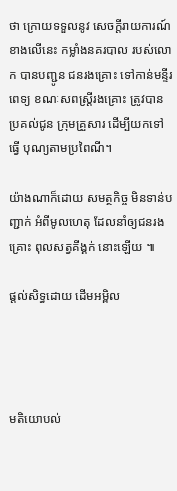ថា ក្រោយទទួលនូវ សេចក្តីរាយការណ៍ ខាងលើនេះ កម្លាំងនគរបាល របស់លោក បានបញ្ជូន ជនរងគ្រោះ ទៅកាន់មន្ទីរពេទ្យ ខណៈសពស្រ្តីរងគ្រោះ ត្រូវបានប្រគល់ជូន ក្រុមគ្រួសារ ដើម្បីយកទៅធ្វើ បុណ្យតាមប្រពៃណី។

យ៉ាងណាក៏ដោយ សមត្ថកិច្ច មិនទាន់បញ្ជាក់ អំពីមូលហេតុ ដែលនាំឲ្យជនរងគ្រោះ ពុលសត្វគីង្គក់ នោះឡើយ ៕

ផ្តល់សិទ្ធដោយ ដើមអម្ពិល




មតិយោបល់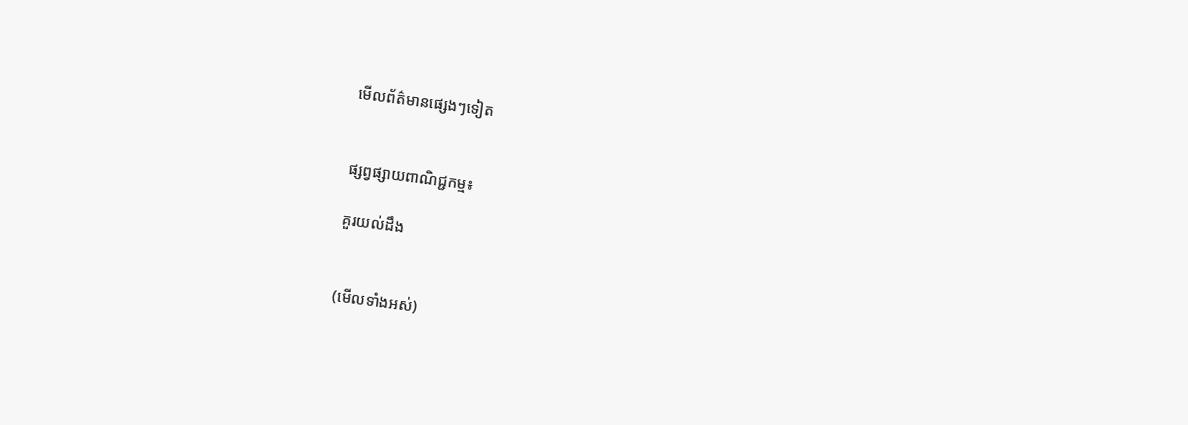មើលព័ត៌មានផ្សេងៗទៀត


ផ្សព្វផ្សាយពាណិជ្ជកម្ម៖

គួរយល់ដឹង


(មើលទាំងអស់)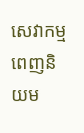សេវាកម្មពេញនិយម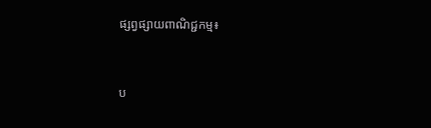ផ្សព្វផ្សាយពាណិជ្ជកម្ម៖


ប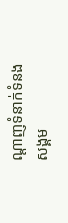ណ្តាញទំនាក់ទំនងសង្គម